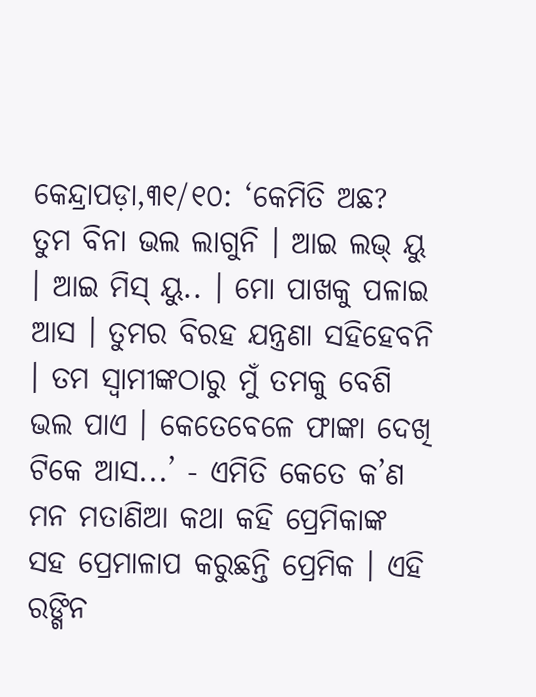କେନ୍ଦ୍ରାପଡ଼ା,୩୧/୧୦: ‘କେମିତି ଅଛ? ତୁମ ବିନା ଭଲ ଲାଗୁନି । ଆଇ ଲଭ୍ ୟୁ । ଆଇ ମିସ୍ ୟୁ.. । ମୋ ପାଖକୁ ପଳାଇ ଆସ । ତୁମର ବିରହ ଯନ୍ତ୍ରଣା ସହିହେବନି । ତମ ସ୍ୱାମୀଙ୍କଠାରୁ ମୁଁ ତମକୁ ବେଶି ଭଲ ପାଏ । କେତେବେଳେ ଫାଙ୍କା ଦେଖି ଟିକେ ଆସ...’ - ଏମିତି କେତେ କ’ଣ ମନ ମତାଣିଆ କଥା କହି ପ୍ରେମିକାଙ୍କ ସହ ପ୍ରେମାଳାପ କରୁଛନ୍ତି ପ୍ରେମିକ । ଏହି ରଙ୍ଗିନ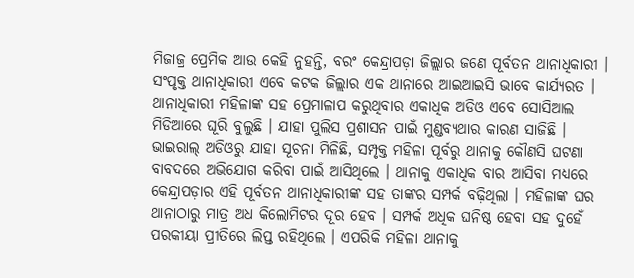ମିଜାଜ୍ର ପ୍ରେମିକ ଆଉ କେହି ନୁହନ୍ତି, ବରଂ କେନ୍ଦ୍ରାପଡ଼ା ଜିଲ୍ଲାର ଜଣେ ପୂର୍ବତନ ଥାନାଧିକାରୀ । ସଂପୃକ୍ତ ଥାନାଧିକାରୀ ଏବେ କଟକ ଜିଲ୍ଲାର ଏକ ଥାନାରେ ଆଇଆଇସି ଭାବେ କାର୍ଯ୍ୟରତ । ଥାନାଧିକାରୀ ମହିଳାଙ୍କ ସହ ପ୍ରେମାଳାପ କରୁଥିବାର ଏକାଧିକ ଅଡିଓ ଏବେ ସୋସିଆଲ ମିଡିଆରେ ଘୂରି ବୁଲୁଛି । ଯାହା ପୁଲିସ ପ୍ରଶାସନ ପାଇଁ ମୁଣ୍ଡବ୍ୟଥାର କାରଣ ସାଜିଛି ।
ଭାଇରାଲ୍ ଅଡିଓରୁ ଯାହା ସୂଚନା ମିଳିଛି, ସମ୍ପୃକ୍ତ ମହିଳା ପୂର୍ବରୁ ଥାନାକୁ କୌଣସି ଘଟଣା ବାବଦରେ ଅଭିଯୋଗ କରିବା ପାଇଁ ଆସିଥିଲେ । ଥାନାକୁ ଏକାଧିକ ବାର ଆସିବା ମଧ୍ୟରେ କେନ୍ଦ୍ରାପଡ଼ାର ଏହି ପୂର୍ବତନ ଥାନାଧିକାରୀଙ୍କ ସହ ତାଙ୍କର ସମ୍ପର୍କ ବଢ଼ିଥିଲା । ମହିଳାଙ୍କ ଘର ଥାନାଠାରୁ ମାତ୍ର ଅଧ କିଲୋମିଟର ଦୂର ହେବ । ସମ୍ପର୍କ ଅଧିକ ଘନିଷ୍ଠ ହେବା ସହ ଦୁହେଁ ପରକୀୟା ପ୍ରୀତିରେ ଲିପ୍ତ ରହିଥିଲେ । ଏପରିକି ମହିଳା ଥାନାକୁ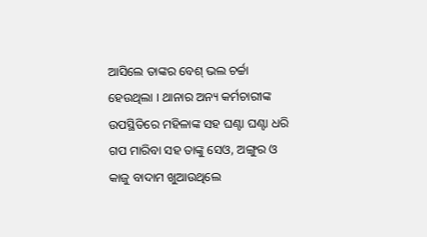ଆସିଲେ ତାଙ୍କର ବେଶ୍ ଭଲ ଚର୍ଚ୍ଚା ହେଉଥିଲା । ଥାନାର ଅନ୍ୟ କର୍ମଚାରୀଙ୍କ ଉପସ୍ଥିତିରେ ମହିଳାଙ୍କ ସହ ଘଣ୍ଟା ଘଣ୍ଟା ଧରି ଗପ ମାରିବା ସହ ତାଙ୍କୁ ସେଓ, ଅଙ୍ଗୁର ଓ କାଜୁ ବାଦାମ ଖୁଆଉଥିଲେ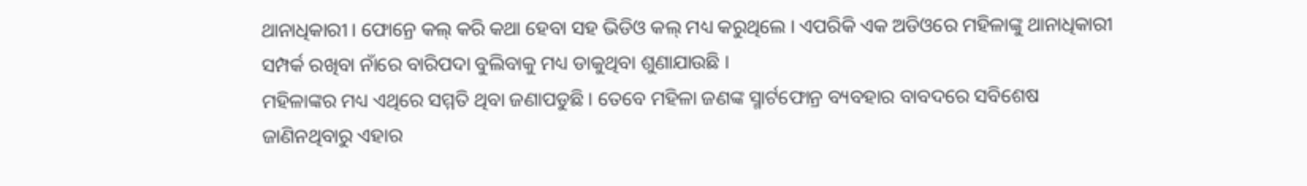ଥାନାଧିକାରୀ । ଫୋନ୍ରେ କଲ୍ କରି କଥା ହେବା ସହ ଭିଡିଓ କଲ୍ ମଧ୍ୟ କରୁଥିଲେ । ଏପରିକି ଏକ ଅଡିଓରେ ମହିଳାଙ୍କୁ ଥାନାଧିକାରୀ ସମ୍ପର୍କ ରଖିବା ନାଁରେ ବାରିପଦା ବୁଲିବାକୁ ମଧ୍ୟ ଡାକୁଥିବା ଶୁଣାଯାଉଛି ।
ମହିଳାଙ୍କର ମଧ୍ୟ ଏଥିରେ ସମ୍ମତି ଥିବା ଜଣାପଡୁଛି । ତେବେ ମହିଳା ଜଣଙ୍କ ସ୍ମାର୍ଟଫୋନ୍ର ବ୍ୟବହାର ବାବଦରେ ସବିଶେଷ ଜାଣିନଥିବାରୁ ଏହାର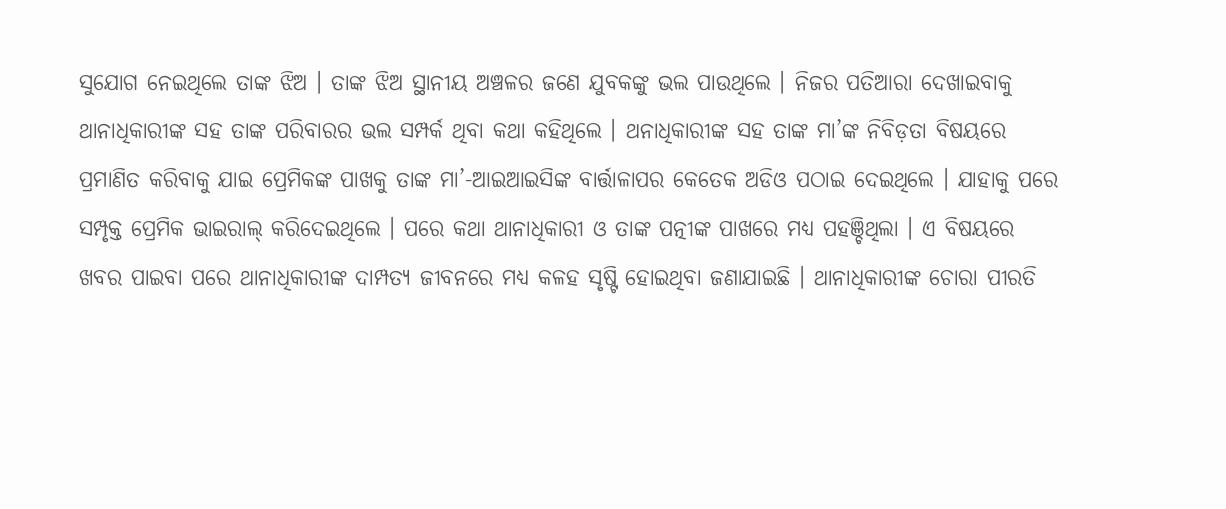ସୁଯୋଗ ନେଇଥିଲେ ତାଙ୍କ ଝିଅ । ତାଙ୍କ ଝିଅ ସ୍ଥାନୀୟ ଅଞ୍ଚଳର ଜଣେ ଯୁବକଙ୍କୁ ଭଲ ପାଉଥିଲେ । ନିଜର ପତିଆରା ଦେଖାଇବାକୁ ଥାନାଧିକାରୀଙ୍କ ସହ ତାଙ୍କ ପରିବାରର ଭଲ ସମ୍ପର୍କ ଥିବା କଥା କହିଥିଲେ । ଥନାଧିକାରୀଙ୍କ ସହ ତାଙ୍କ ମା’ଙ୍କ ନିବିଡ଼ତା ବିଷୟରେ ପ୍ରମାଣିତ କରିବାକୁ ଯାଇ ପ୍ରେମିକଙ୍କ ପାଖକୁ ତାଙ୍କ ମା’-ଆଇଆଇସିଙ୍କ ବାର୍ତ୍ତାଳାପର କେତେକ ଅଡିଓ ପଠାଇ ଦେଇଥିଲେ । ଯାହାକୁ ପରେ ସମ୍ପୃକ୍ତ ପ୍ରେମିକ ଭାଇରାଲ୍ କରିଦେଇଥିଲେ । ପରେ କଥା ଥାନାଧିକାରୀ ଓ ତାଙ୍କ ପତ୍ନୀଙ୍କ ପାଖରେ ମଧ୍ୟ ପହଞ୍ଚିଥିଲା । ଏ ବିଷୟରେ ଖବର ପାଇବା ପରେ ଥାନାଧିକାରୀଙ୍କ ଦାମ୍ପତ୍ୟ ଜୀବନରେ ମଧ୍ୟ କଳହ ସୃଷ୍ଟି ହୋଇଥିବା ଜଣାଯାଇଛି । ଥାନାଧିକାରୀଙ୍କ ଚୋରା ପୀରତି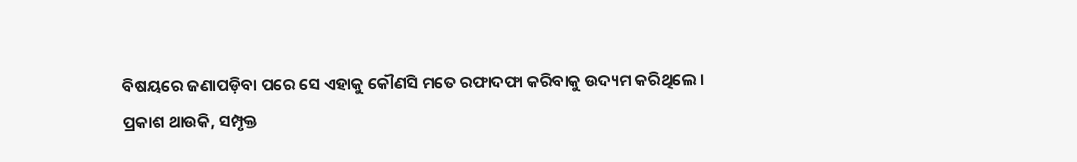ବିଷୟରେ ଜଣାପଡ଼ିବା ପରେ ସେ ଏହାକୁ କୌଣସି ମତେ ରଫାଦଫା କରିବାକୁ ଉଦ୍ୟମ କରିଥିଲେ ।
ପ୍ରକାଶ ଥାଉକି, ସମ୍ପୃକ୍ତ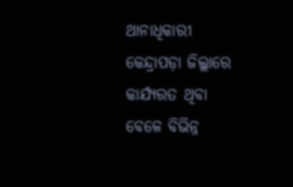ଥାନାଧିକାରୀ କେନ୍ଦ୍ରାପଡ଼ା ଜିଲ୍ଲାରେ କାର୍ଯ୍ୟରତ ଥିବା ବେଳେ ବିଭିନ୍ନ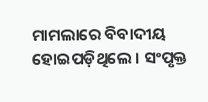ମାମଲାରେ ବିବାଦୀୟ ହୋଇପଡ଼ିଥିଲେ । ସଂପୃକ୍ତ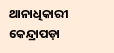ଥାନାଧିକାରୀ କେନ୍ଦ୍ରାପଡ଼ା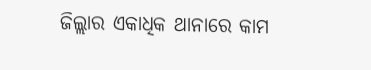ଜିଲ୍ଲାର ଏକାଧିକ ଥାନାରେ କାମ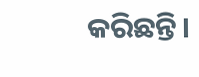କରିଛନ୍ତି।